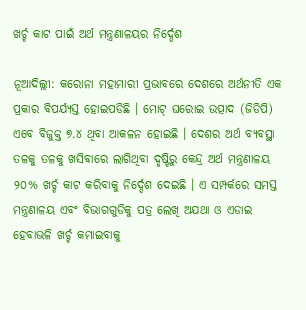ଖର୍ଚ୍ଚ କାଟ ପାଇଁ ଅର୍ଥ ମନ୍ତ୍ରଣାଳୟର ନିର୍ଦ୍ଦେଶ

ନୂଆଦିଲ୍ଲୀ: କରୋନା ମହାମାରୀ ପ୍ରଭାବରେ ଦେଶରେ ଅର୍ଥନୀତି ଏକ ପ୍ରକାର ବିପର୍ଯ୍ୟସ୍ତ ହୋଇପଡିଛି । ମୋଟ୍ ଘରୋଇ ଉତ୍ପାଦ (ଜିଡିପି) ଏବେ ବିଜୁକ୍ତ ୭.୪ ଥିବା ଆକଳନ ହୋଇଛି । ଦେଶର ଅର୍ଥ ବ୍ୟବସ୍ଥା ତଳକୁ ତଳକୁ ଖସିବାରେ ଲାଗିଥିବା ଦୃଷ୍ଟିରୁ କେନ୍ଦ୍ର ଅର୍ଥ ମନ୍ତ୍ରଣାଳୟ ୨୦% ଖର୍ଚ୍ଚ କାଟ କରିବାକୁ ନିର୍ଦ୍ଦେଶ ଦେଇଛି । ଏ ସମ୍ପର୍କରେ ସମସ୍ତ ମନ୍ତ୍ରଣାଳୟ ଏବଂ ବିଭାଗଗୁଡିକୁ ପତ୍ର ଲେଖି ଅଯଥା ଓ ଏଡାଇ ହେବାଭଳି ଖର୍ଚ୍ଚ କମାଇବାକୁ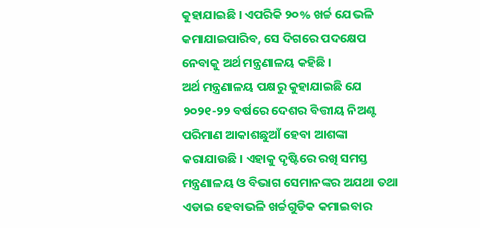କୁହାଯାଇଛି । ଏପରିକି ୨୦% ଖର୍ଚ୍ଚ ଯେଭଳି କମାଯାଇପାରିବ, ସେ ଦିଗରେ ପଦକ୍ଷେପ ନେବାକୁ ଅର୍ଥ ମନ୍ତ୍ରଣାଳୟ କହିଛି ।
ଅର୍ଥ ମନ୍ତ୍ରଣାଳୟ ପକ୍ଷରୁ କୁହାଯାଇଛି ଯେ ୨୦୨୧-୨୨ ବର୍ଷରେ ଦେଶର ବିତ୍ତୀୟ ନିଅଣ୍ଟ ପରିମାଣ ଆକାଶଛୁଆଁ ହେବା ଆଶଙ୍କା କରାଯାଉଛି । ଏହାକୁ ଦୃଷ୍ଟିରେ ରଖି ସମସ୍ତ ମନ୍ତ୍ରଣାଳୟ ଓ ବିଭାଗ ସେମାନଙ୍କର ଅଯଥା ତଥା ଏଡାଇ ହେବାଭଳି ଖର୍ଚ୍ଚଗୁଡିକ କମାଇବାର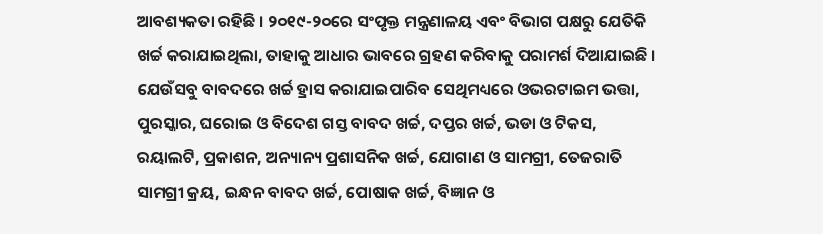ଆବଶ୍ୟକତା ରହିଛି । ୨୦୧୯-୨୦ରେ ସଂପୃକ୍ତ ମନ୍ତ୍ରଣାଳୟ ଏବଂ ବିଭାଗ ପକ୍ଷରୁ ଯେତିକି ଖର୍ଚ୍ଚ କରାଯାଇଥିଲା, ତାହାକୁ ଆଧାର ଭାବରେ ଗ୍ରହଣ କରିବାକୁ ପରାମର୍ଶ ଦିଆଯାଇଛି । ଯେଉଁସବୁ ବାବଦରେ ଖର୍ଚ୍ଚ ହ୍ରାସ କରାଯାଇପାରିବ ସେଥିମଧ୍ୟରେ ଓଭରଟାଇମ ଭତ୍ତା, ପୁରସ୍କାର, ଘରୋଇ ଓ ବିଦେଶ ଗସ୍ତ ବାବଦ ଖର୍ଚ୍ଚ, ଦପ୍ତର ଖର୍ଚ୍ଚ, ଭଡା ଓ ଟିକସ, ରୟାଲଟି, ପ୍ରକାଶନ, ଅନ୍ୟାନ୍ୟ ପ୍ରଶାସନିକ ଖର୍ଚ୍ଚ, ଯୋଗାଣ ଓ ସାମଗ୍ରୀ, ତେଜରାତି ସାମଗ୍ରୀ କ୍ରୟ, ଇନ୍ଧନ ବାବଦ ଖର୍ଚ୍ଚ, ପୋଷାକ ଖର୍ଚ୍ଚ, ବିଜ୍ଞାନ ଓ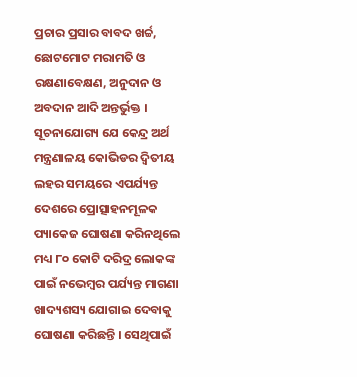ପ୍ରଚାର ପ୍ରସାର ବାବଦ ଖର୍ଚ୍ଚ, ଛୋଟମୋଟ ମରାମତି ଓ ରକ୍ଷଣାବେକ୍ଷଣ, ଅନୁଦାନ ଓ ଅବଦାନ ଆଦି ଅନ୍ତର୍ଭୁକ୍ତ । ସୂଚନାଯୋଗ୍ୟ ଯେ କେନ୍ଦ୍ର ଅର୍ଥ ମନ୍ତ୍ରଣାଳୟ କୋଭିଡର ଦ୍ୱିତୀୟ ଲହର ସମୟରେ ଏପର୍ଯ୍ୟନ୍ତ ଦେଶରେ ପ୍ରୋତ୍ସାହନମୂଳକ ପ୍ୟାକେଜ ଘୋଷଣା କରିନଥିଲେ ମଧ୍ୟ ୮୦ କୋଟି ଦରିଦ୍ର ଲୋକଙ୍କ ପାଇଁ ନଭେମ୍ବର ପର୍ଯ୍ୟନ୍ତ ମାଗଣା ଖାଦ୍ୟଶସ୍ୟ ଯୋଗାଇ ଦେବାକୁ ଘୋଷଣା କରିଛନ୍ତି । ସେଥିପାଇଁ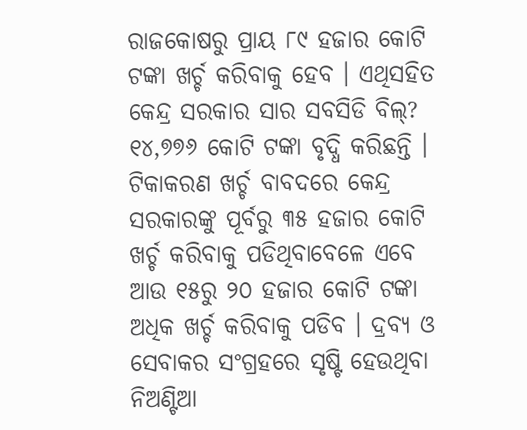ରାଜକୋଷରୁ ପ୍ରାୟ ୮୯ ହଜାର କୋଟି ଟଙ୍କା ଖର୍ଚ୍ଚ କରିବାକୁ ହେବ । ଏଥିସହିତ କେନ୍ଦ୍ର ସରକାର ସାର ସବସିଡି ବିଲ୍‌? ୧୪,୭୭୬ କୋଟି ଟଙ୍କା ବୃଦ୍ଧି କରିଛନ୍ତି । ଟିକାକରଣ ଖର୍ଚ୍ଚ ବାବଦରେ କେନ୍ଦ୍ର ସରକାରଙ୍କୁ ପୂର୍ବରୁ ୩୫ ହଜାର କୋଟି ଖର୍ଚ୍ଚ କରିବାକୁ ପଡିଥିବାବେଳେ ଏବେ ଆଉ ୧୫ରୁ ୨୦ ହଜାର କୋଟି ଟଙ୍କା ଅଧିକ ଖର୍ଚ୍ଚ କରିବାକୁ ପଡିବ । ଦ୍ରବ୍ୟ ଓ ସେବାକର ସଂଗ୍ରହରେ ସୃଷ୍ଟି ହେଉଥିବା ନିଅଣ୍ଟିଆ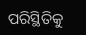ପରିସ୍ଥିତିକୁ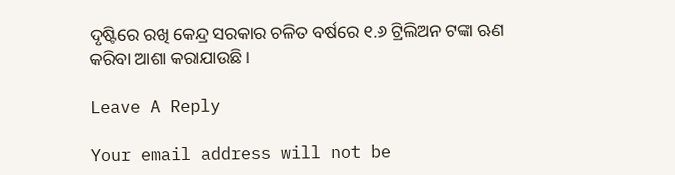ଦୃଷ୍ଟିରେ ରଖି କେନ୍ଦ୍ର ସରକାର ଚଳିତ ବର୍ଷରେ ୧.୬ ଟ୍ରିଲିଅନ ଟଙ୍କା ଋଣ କରିବା ଆଶା କରାଯାଉଛି ।

Leave A Reply

Your email address will not be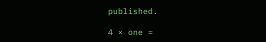published.

4 × one =